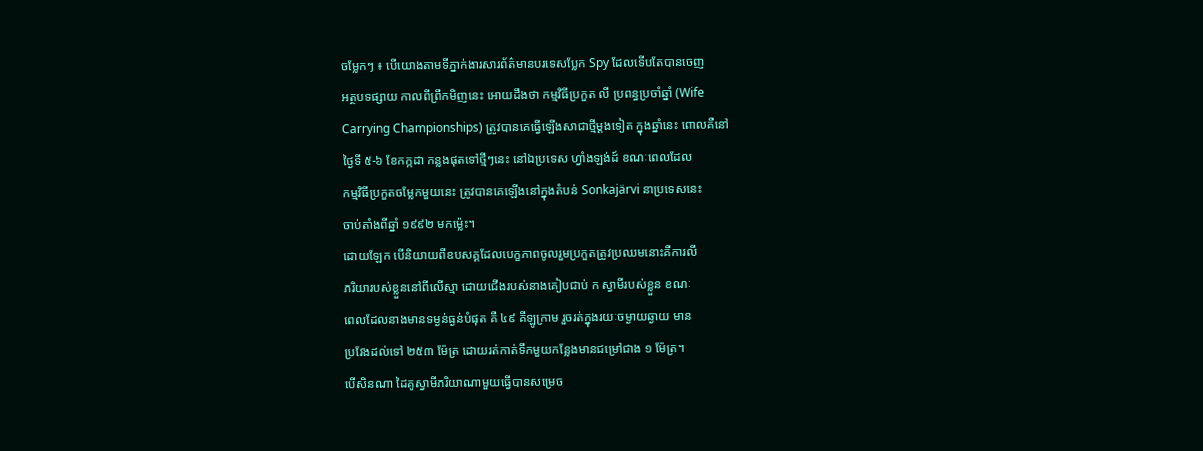ចម្លែកៗ ៖ បើយោងតាមទីភ្នាក់ងារសារព័ត៌មានបរទេសប្លែក Spy ដែលទើបតែបានចេញ
អត្ថបទផ្សាយ កាលពីព្រឹកមិញនេះ អោយដឹងថា កម្មវិធីប្រកួត លី ប្រពន្ធប្រចាំឆ្នាំ (Wife
Carrying Championships) ត្រូវបានគេធ្វើឡើងសាជាថ្មីម្តងទៀត ក្នុងឆ្នាំនេះ ពោលគឺនៅ
ថ្ងៃទី ៥-៦ ខែកក្កដា កន្លងផុតទៅថ្មីៗនេះ នៅឯប្រទេស ហ្វាំងឡង់ដ៍ ខណៈពេលដែល
កម្មវិធីប្រកួតចម្លែកមួយនេះ ត្រូវបានគេឡើងនៅក្នុងតំបន់ Sonkajärvi នាប្រទេសនេះ
ចាប់តាំងពីឆ្នាំ ១៩៩២ មកម្ល៉េះ។
ដោយឡែក បើនិយាយពីឧបសគ្គដែលបេក្ខភាពចូលរួមប្រកួតត្រូវប្រឈមនោះគឺការលី
ភរិយារបស់ខ្លួននៅពីលើស្មា ដោយជើងរបស់នាងគៀបជាប់ ក ស្វាមីរបស់ខ្លួន ខណៈ
ពេលដែលនាងមានទម្ងន់ធ្ងន់បំផុត គឺ ៤៩ គីឡូក្រាម រួចរត់ក្នុងរយៈចម្ងាយឆ្ងាយ មាន
ប្រវែងដល់ទៅ ២៥៣ ម៉ែត្រ ដោយរត់កាត់ទឹកមួយកន្លែងមានជម្រៅជាង ១ ម៉ែត្រ។
បើសិនណា ដៃគូស្វាមីភរិយាណាមួយធ្វើបានសម្រេច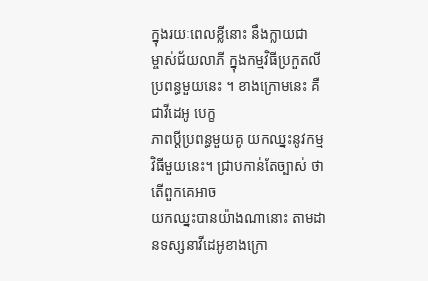ក្នុងរយៈពេលខ្លីនោះ នឹងក្លាយជា
ម្ចាស់ជ័យលាភី ក្នុងកម្មវិធីប្រកួតលីប្រពន្ធមួយនេះ ។ ខាងក្រោមនេះ គឺជាវីដេអូ បេក្ខ
ភាពប្តីប្រពន្ធមួយគូ យកឈ្នះនូវកម្មវិធីមួយនេះ។ ជ្រាបកាន់តែច្បាស់ ថាតើពួកគេអាច
យកឈ្នះបានយ៉ាងណានោះ តាមដានទស្សនាវីដេអូខាងក្រោ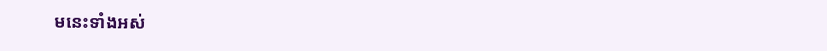មនេះទាំងអស់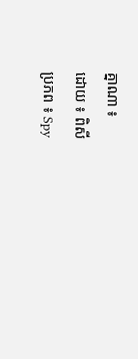គ្នាណា ៖
ដោយ ៖ ពិសី
ប្រភព ៖ Spy